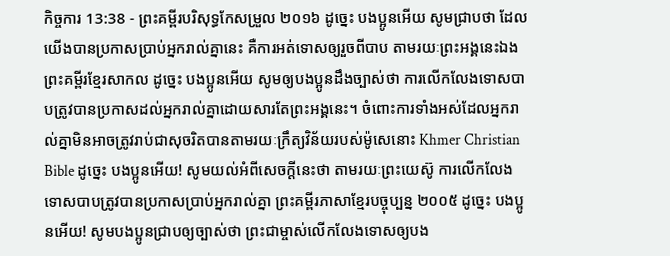កិច្ចការ 13:38 - ព្រះគម្ពីរបរិសុទ្ធកែសម្រួល ២០១៦ ដូច្នេះ បងប្អូនអើយ សូមជ្រាបថា ដែលយើងបានប្រកាសប្រាប់អ្នករាល់គ្នានេះ គឺការអត់ទោសឲ្យរួចពីបាប តាមរយៈព្រះអង្គនេះឯង ព្រះគម្ពីរខ្មែរសាកល ដូច្នេះ បងប្អូនអើយ សូមឲ្យបងប្អូនដឹងច្បាស់ថា ការលើកលែងទោសបាបត្រូវបានប្រកាសដល់អ្នករាល់គ្នាដោយសារតែព្រះអង្គនេះ។ ចំពោះការទាំងអស់ដែលអ្នករាល់គ្នាមិនអាចត្រូវរាប់ជាសុចរិតបានតាមរយៈក្រឹត្យវិន័យរបស់ម៉ូសេនោះ Khmer Christian Bible ដូច្នេះ បងប្អូនអើយ! សូមយល់អំពីសេចក្ដីនេះថា តាមរយៈព្រះយេស៊ូ ការលើកលែងទោសបាបត្រូវបានប្រកាសប្រាប់អ្នករាល់គ្នា ព្រះគម្ពីរភាសាខ្មែរបច្ចុប្បន្ន ២០០៥ ដូច្នេះ បងប្អូនអើយ! សូមបងប្អូនជ្រាបឲ្យច្បាស់ថា ព្រះជាម្ចាស់លើកលែងទោសឲ្យបង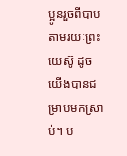ប្អូនរួចពីបាប តាមរយៈព្រះយេស៊ូ ដូចយើងបានជម្រាបមកស្រាប់។ ប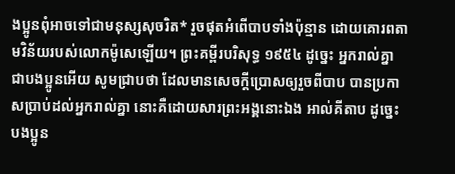ងប្អូនពុំអាចទៅជាមនុស្សសុចរិត* រួចផុតអំពើបាបទាំងប៉ុន្មាន ដោយគោរពតាមវិន័យរបស់លោកម៉ូសេឡើយ។ ព្រះគម្ពីរបរិសុទ្ធ ១៩៥៤ ដូច្នេះ អ្នករាល់គ្នា ជាបងប្អូនអើយ សូមជ្រាបថា ដែលមានសេចក្ដីប្រោសឲ្យរួចពីបាប បានប្រកាសប្រាប់ដល់អ្នករាល់គ្នា នោះគឺដោយសារព្រះអង្គនោះឯង អាល់គីតាប ដូច្នេះ បងប្អូន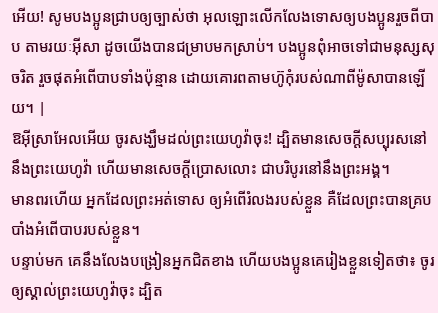អើយ! សូមបងប្អូនជ្រាបឲ្យច្បាស់ថា អុលឡោះលើកលែងទោសឲ្យបងប្អូនរួចពីបាប តាមរយៈអ៊ីសា ដូចយើងបានជម្រាបមកស្រាប់។ បងប្អូនពុំអាចទៅជាមនុស្សសុចរិត រួចផុតអំពើបាបទាំងប៉ុន្មាន ដោយគោរពតាមហ៊ូកុំរបស់ណាពីម៉ូសាបានឡើយ។ |
ឱអ៊ីស្រាអែលអើយ ចូរសង្ឃឹមដល់ព្រះយេហូវ៉ាចុះ! ដ្បិតមានសេចក្ដីសប្បុរសនៅនឹងព្រះយេហូវ៉ា ហើយមានសេចក្ដីប្រោសលោះ ជាបរិបូរនៅនឹងព្រះអង្គ។
មានពរហើយ អ្នកដែលព្រះអត់ទោស ឲ្យអំពើរំលងរបស់ខ្លួន គឺដែលព្រះបានគ្របបាំងអំពើបាបរបស់ខ្លួន។
បន្ទាប់មក គេនឹងលែងបង្រៀនអ្នកជិតខាង ហើយបងប្អូនគេរៀងខ្លួនទៀតថា៖ ចូរឲ្យស្គាល់ព្រះយេហូវ៉ាចុះ ដ្បិត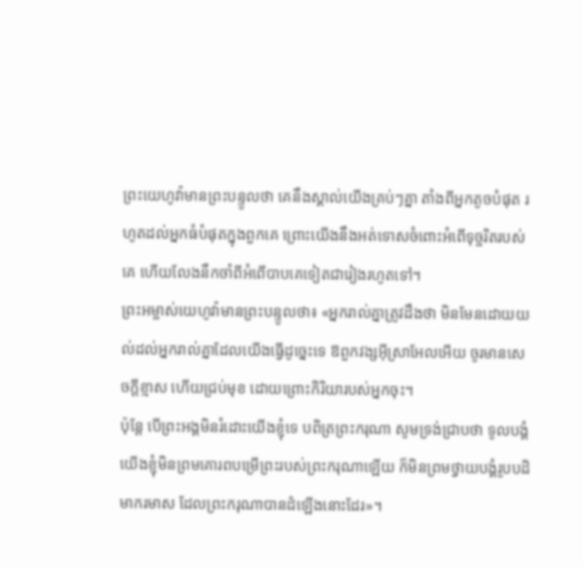ព្រះយេហូវ៉ាមានព្រះបន្ទូលថា គេនឹងស្គាល់យើងគ្រប់ៗគ្នា តាំងពីអ្នកតូចបំផុត រហូតដល់អ្នកធំបំផុតក្នុងពួកគេ ព្រោះយើងនឹងអត់ទោសចំពោះអំពើទុច្ចរិតរបស់គេ ហើយលែងនឹកចាំពីអំពើបាបគេទៀតជារៀងរហូតទៅ។
ព្រះអម្ចាស់យេហូវ៉ាមានព្រះបន្ទូលថា៖ «អ្នករាល់គ្នាត្រូវដឹងថា មិនមែនដោយយល់ដល់អ្នករាល់គ្នាដែលយើងធ្វើដូច្នេះទេ ឱពួកវង្សអ៊ីស្រាអែលអើយ ចូរមានសេចក្ដីខ្មាស ហើយជ្រប់មុខ ដោយព្រោះកិរិយារបស់អ្នកចុះ។
ប៉ុន្ដែ បើព្រះអង្គមិនរំដោះយើងខ្ញុំទេ បពិត្រព្រះករុណា សូមទ្រង់ជ្រាបថា ទូលបង្គំយើងខ្ញុំមិនព្រមគោរពបម្រើព្រះរបស់ព្រះករុណាឡើយ ក៏មិនព្រមថ្វាយបង្គំរូបបដិមាករមាស ដែលព្រះករុណាបានដំឡើងនោះដែរ»។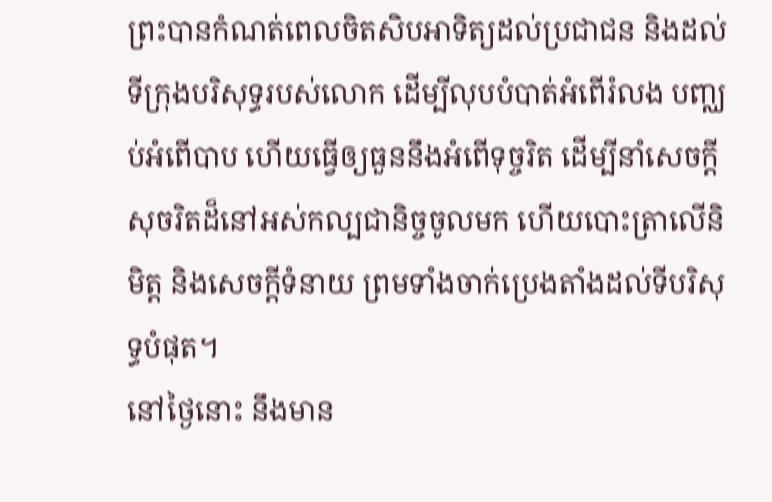ព្រះបានកំណត់ពេលចិតសិបអាទិត្យដល់ប្រជាជន និងដល់ទីក្រុងបរិសុទ្ធរបស់លោក ដើម្បីលុបបំបាត់អំពើរំលង បញ្ឈប់អំពើបាប ហើយធ្វើឲ្យធួននឹងអំពើទុច្ចរិត ដើម្បីនាំសេចក្ដីសុចរិតដ៏នៅអស់កល្បជានិច្ចចូលមក ហើយបោះត្រាលើនិមិត្ត និងសេចក្ដីទំនាយ ព្រមទាំងចាក់ប្រេងតាំងដល់ទីបរិសុទ្ធបំផុត។
នៅថ្ងៃនោះ នឹងមាន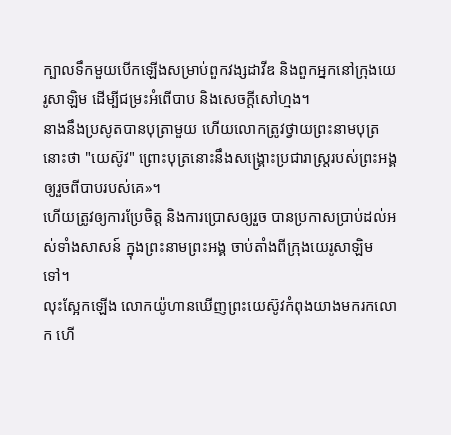ក្បាលទឹកមួយបើកឡើងសម្រាប់ពួកវង្សដាវីឌ និងពួកអ្នកនៅក្រុងយេរូសាឡិម ដើម្បីជម្រះអំពើបាប និងសេចក្ដីសៅហ្មង។
នាងនឹងប្រសូតបានបុត្រាមួយ ហើយលោកត្រូវថ្វាយព្រះនាមបុត្រនោះថា "យេស៊ូវ" ព្រោះបុត្រនោះនឹងសង្គ្រោះប្រជារាស្ត្ររបស់ព្រះអង្គឲ្យរួចពីបាបរបស់គេ»។
ហើយត្រូវឲ្យការប្រែចិត្ត និងការប្រោសឲ្យរួច បានប្រកាសប្រាប់ដល់អស់ទាំងសាសន៍ ក្នុងព្រះនាមព្រះអង្គ ចាប់តាំងពីក្រុងយេរូសាឡិមទៅ។
លុះស្អែកឡើង លោកយ៉ូហានឃើញព្រះយេស៊ូវកំពុងយាងមករកលោក ហើ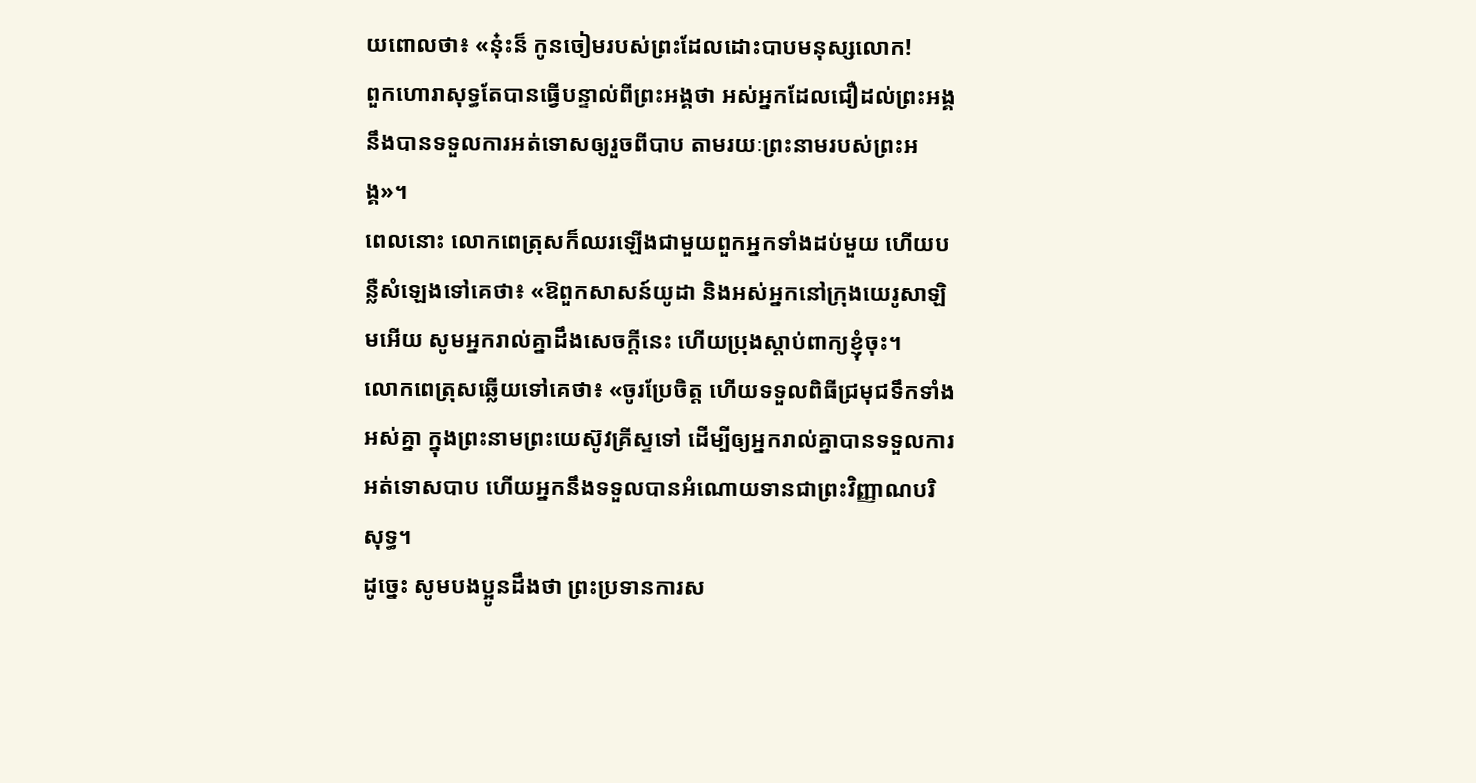យពោលថា៖ «ន៎ុះន៏ កូនចៀមរបស់ព្រះដែលដោះបាបមនុស្សលោក!
ពួកហោរាសុទ្ធតែបានធ្វើបន្ទាល់ពីព្រះអង្គថា អស់អ្នកដែលជឿដល់ព្រះអង្គ នឹងបានទទួលការអត់ទោសឲ្យរួចពីបាប តាមរយៈព្រះនាមរបស់ព្រះអង្គ»។
ពេលនោះ លោកពេត្រុសក៏ឈរឡើងជាមួយពួកអ្នកទាំងដប់មួយ ហើយបន្លឺសំឡេងទៅគេថា៖ «ឱពួកសាសន៍យូដា និងអស់អ្នកនៅក្រុងយេរូសាឡិមអើយ សូមអ្នករាល់គ្នាដឹងសេចក្តីនេះ ហើយប្រុងស្តាប់ពាក្យខ្ញុំចុះ។
លោកពេត្រុសឆ្លើយទៅគេថា៖ «ចូរប្រែចិត្ត ហើយទទួលពិធីជ្រមុជទឹកទាំងអស់គ្នា ក្នុងព្រះនាមព្រះយេស៊ូវគ្រីស្ទទៅ ដើម្បីឲ្យអ្នករាល់គ្នាបានទទួលការអត់ទោសបាប ហើយអ្នកនឹងទទួលបានអំណោយទានជាព្រះវិញ្ញាណបរិសុទ្ធ។
ដូច្នេះ សូមបងប្អូនដឹងថា ព្រះប្រទានការស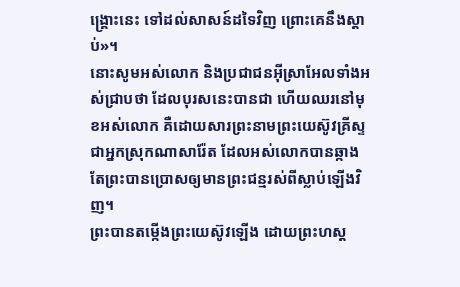ង្គ្រោះនេះ ទៅដល់សាសន៍ដទៃវិញ ព្រោះគេនឹងស្តាប់»។
នោះសូមអស់លោក និងប្រជាជនអ៊ីស្រាអែលទាំងអស់ជ្រាបថា ដែលបុរសនេះបានជា ហើយឈរនៅមុខអស់លោក គឺដោយសារព្រះនាមព្រះយេស៊ូវគ្រីស្ទ ជាអ្នកស្រុកណាសារ៉ែត ដែលអស់លោកបានឆ្កាង តែព្រះបានប្រោសឲ្យមានព្រះជន្មរស់ពីស្លាប់ឡើងវិញ។
ព្រះបានតម្កើងព្រះយេស៊ូវឡើង ដោយព្រះហស្ត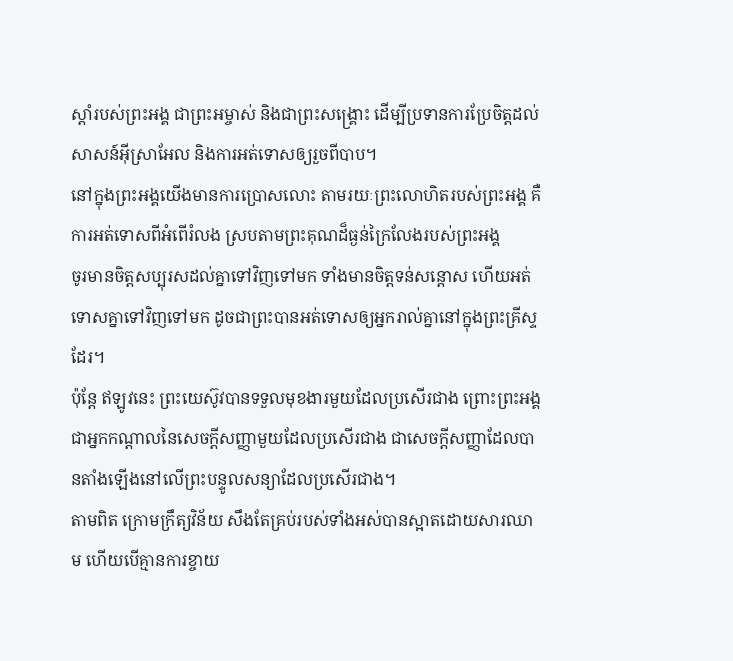ស្តាំរបស់ព្រះអង្គ ជាព្រះអម្ចាស់ និងជាព្រះសង្គ្រោះ ដើម្បីប្រទានការប្រែចិត្តដល់សាសន៍អ៊ីស្រាអែល និងការអត់ទោសឲ្យរួចពីបាប។
នៅក្នុងព្រះអង្គយើងមានការប្រោសលោះ តាមរយៈព្រះលោហិតរបស់ព្រះអង្គ គឺការអត់ទោសពីអំពើរំលង ស្របតាមព្រះគុណដ៏ធ្ងន់ក្រៃលែងរបស់ព្រះអង្គ
ចូរមានចិត្តសប្បុរសដល់គ្នាទៅវិញទៅមក ទាំងមានចិត្តទន់សន្តោស ហើយអត់ទោសគ្នាទៅវិញទៅមក ដូចជាព្រះបានអត់ទោសឲ្យអ្នករាល់គ្នានៅក្នុងព្រះគ្រីស្ទដែរ។
ប៉ុន្ដែ ឥឡូវនេះ ព្រះយេស៊ូវបានទទួលមុខងារមួយដែលប្រសើរជាង ព្រោះព្រះអង្គជាអ្នកកណ្ដាលនៃសេចក្ដីសញ្ញាមួយដែលប្រសើរជាង ជាសេចក្ដីសញ្ញាដែលបានតាំងឡើងនៅលើព្រះបន្ទូលសន្យាដែលប្រសើរជាង។
តាមពិត ក្រោមក្រឹត្យវិន័យ សឹងតែគ្រប់របស់ទាំងអស់បានស្អាតដោយសារឈាម ហើយបើគ្មានការខ្ចាយ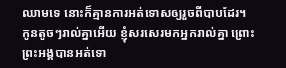ឈាមទេ នោះក៏គ្មានការអត់ទោសឲ្យរួចពីបាបដែរ។
កូនតូចៗរាល់គ្នាអើយ ខ្ញុំសរសេរមកអ្នករាល់គ្នា ព្រោះព្រះអង្គបានអត់ទោ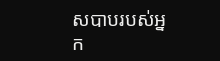សបាបរបស់អ្នក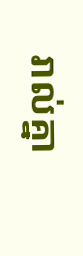រាល់គ្នា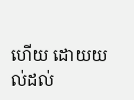ហើយ ដោយយល់ដល់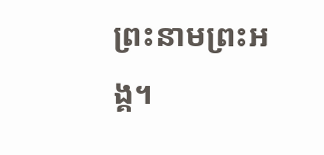ព្រះនាមព្រះអង្គ។